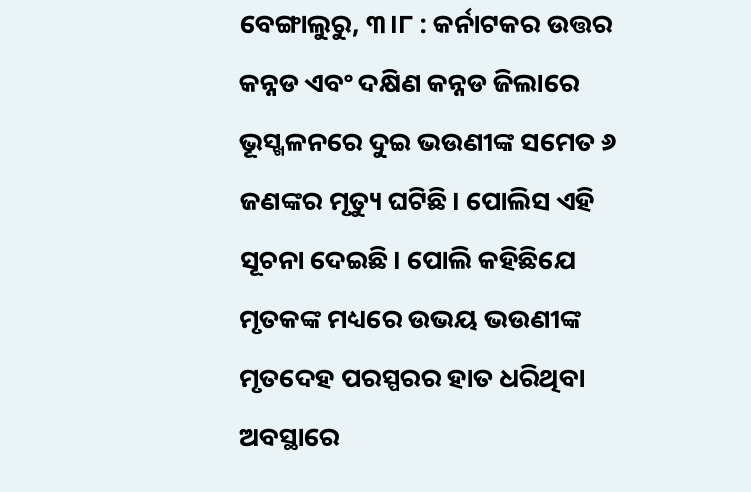ବେଙ୍ଗାଲୁରୁ, ୩।୮ : କର୍ନାଟକର ଉତ୍ତର କନ୍ନଡ ଏବଂ ଦକ୍ଷିଣ କନ୍ନଡ ଜିଲାରେ ଭୂସ୍ଖଳନରେ ଦୁଇ ଭଉଣୀଙ୍କ ସମେତ ୬ ଜଣଙ୍କର ମୃତ୍ୟୁ ଘଟିଛି। ପୋଲିସ ଏହି ସୂଚନା ଦେଇଛି। ପୋଲି କହିଛିଯେ ମୃତକଙ୍କ ମଧ୍ୟରେ ଉଭୟ ଭଉଣୀଙ୍କ ମୃତଦେହ ପରସ୍ପରର ହାତ ଧରିଥିବା ଅବସ୍ଥାରେ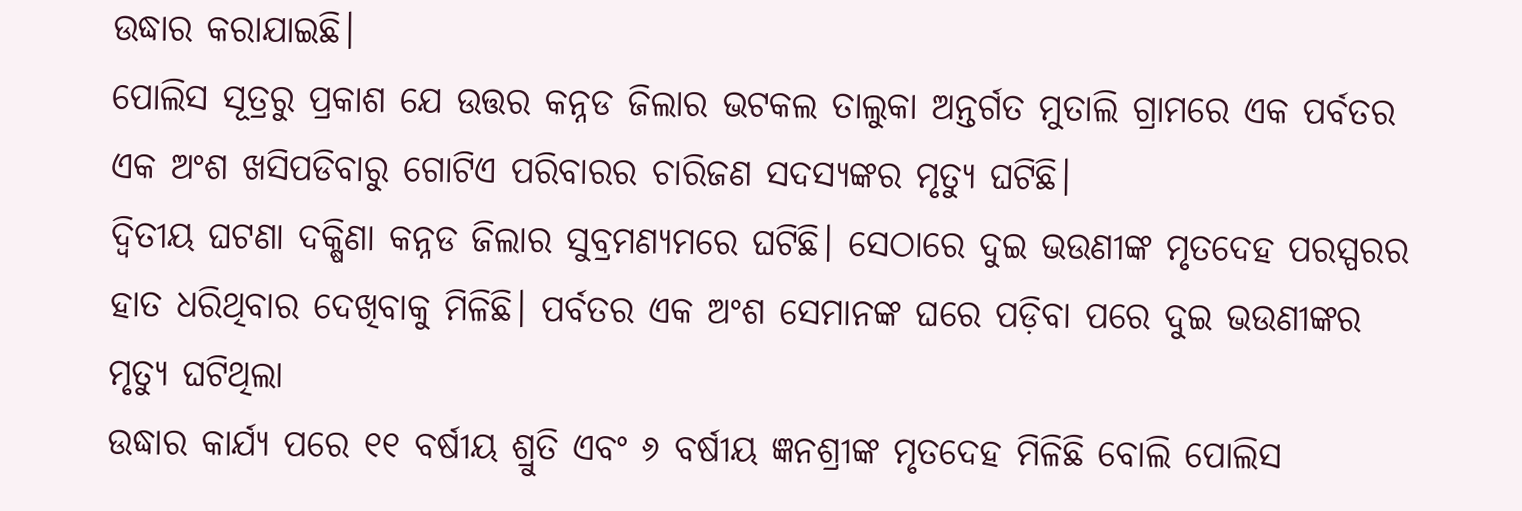ଉଦ୍ଧାର କରାଯାଇଛି।
ପୋଲିସ ସୂତ୍ରରୁ ପ୍ରକାଶ ଯେ ଉତ୍ତର କନ୍ନଡ ଜିଲାର ଭଟକଲ ତାଲୁକା ଅନ୍ତର୍ଗତ ମୁତାଲି ଗ୍ରାମରେ ଏକ ପର୍ବତର ଏକ ଅଂଶ ଖସିପଡିବାରୁ ଗୋଟିଏ ପରିବାରର ଚାରିଜଣ ସଦସ୍ୟଙ୍କର ମୃତ୍ୟୁ ଘଟିଛି।
ଦ୍ୱିତୀୟ ଘଟଣା ଦକ୍ଷିଣା କନ୍ନଡ ଜିଲାର ସୁବ୍ରମଣ୍ୟମରେ ଘଟିଛି। ସେଠାରେ ଦୁଇ ଭଉଣୀଙ୍କ ମୃତଦେହ ପରସ୍ପରର ହାତ ଧରିଥିବାର ଦେଖିବାକୁ ମିଳିଛି। ପର୍ବତର ଏକ ଅଂଶ ସେମାନଙ୍କ ଘରେ ପଡ଼ିବା ପରେ ଦୁଇ ଭଉଣୀଙ୍କର ମୃତ୍ୟୁ ଘଟିଥିଲା
ଉଦ୍ଧାର କାର୍ଯ୍ୟ ପରେ ୧୧ ବର୍ଷୀୟ ଶ୍ରୁତି ଏବଂ ୬ ବର୍ଷୀୟ ଜ୍ଞନଶ୍ରୀଙ୍କ ମୃତଦେହ ମିଳିଛି ବୋଲି ପୋଲିସ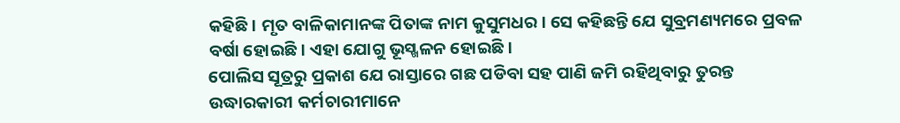କହିଛି। ମୃତ ବାଳିକାମାନଙ୍କ ପିତାଙ୍କ ନାମ କୁସୁମଧର। ସେ କହିଛନ୍ତି ଯେ ସୁବ୍ରମଣ୍ୟମରେ ପ୍ରବଳ ବର୍ଷା ହୋଇଛି। ଏହା ଯୋଗୁ ଭୂସ୍ଖଳନ ହୋଇଛି।
ପୋଲିସ ସୂତ୍ରରୁ ପ୍ରକାଶ ଯେ ରାସ୍ତାରେ ଗଛ ପଡିବା ସହ ପାଣି ଜମି ରହିଥିବାରୁ ତୁରନ୍ତ ଉଦ୍ଧାରକାରୀ କର୍ମଚାରୀମାନେ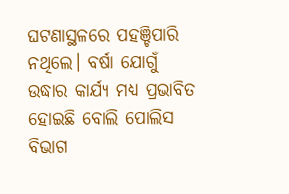ଘଟଣାସ୍ଥଳରେ ପହଞ୍ଚିପାରି ନଥିଲେ। ବର୍ଷା ଯୋଗୁଁ ଉଦ୍ଧାର କାର୍ଯ୍ୟ ମଧ୍ୟ ପ୍ରଭାବିତ ହୋଇଛି ବୋଲି ପୋଲିସ ବିଭାଗ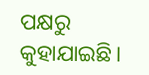ପକ୍ଷରୁ କୁହାଯାଇଛି।